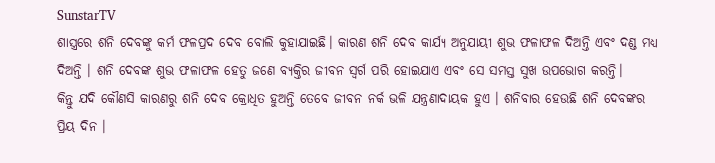SunstarTV
ଶାସ୍ତ୍ରରେ ଶନି ଦେବଙ୍କୁ କର୍ମ ଫଳପ୍ରଦ ଦେବ ବୋଲି କୁହାଯାଇଛି। କାରଣ ଶନି ଦେବ କାର୍ଯ୍ୟ ଅନୁଯାୟୀ ଶୁଭ ଫଳାଫଳ ଦିଅନ୍ତି ଏବଂ ଦଣ୍ଡ ମଧ୍ୟ ଦିଅନ୍ତି । ଶନି ଦେବଙ୍କ ଶୁଭ ଫଳାଫଳ ହେତୁ ଜଣେ ବ୍ୟକ୍ତିର ଜୀବନ ସ୍ୱର୍ଗ ପରି ହୋଇଯାଏ ଏବଂ ସେ ସମସ୍ତ ସୁଖ ଉପଭୋଗ କରନ୍ତି।
କିନ୍ତୁ ଯଦି କୌଣସି କାରଣରୁ ଶନି ଦେବ କ୍ରୋଧିତ ହୁଅନ୍ତି ତେବେ ଜୀବନ ନର୍କ ଭଳି ଯନ୍ତ୍ରଣାଦାୟକ ହୁଏ । ଶନିବାର ହେଉଛି ଶନି ଦେବଙ୍କର ପ୍ରିୟ ଦିନ ।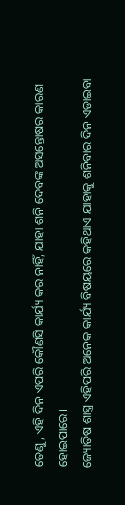ତେଣୁ, ଏହି ଦିନ ଏପରି କୌଣସି କାର୍ଯ୍ୟ କର ନାହିଁ, ଯାହା ଶନି ଦେବଙ୍କ ଅସନ୍ତୋଷର କାରଣ ହୋଇପାରେ।
ଜ୍ୟୋତିଷ ଶାସ୍ତ୍ର ଏହିପରି ଅନେକ କାର୍ଯ୍ୟ ବିଷୟରେ କହିଥାଏ ଯାହାକୁ ଶନିବାର ଦିନ ଏଡାଇବା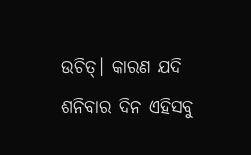ଉଚିତ୍। କାରଣ ଯଦି ଶନିବାର ଦିନ ଏହିସବୁ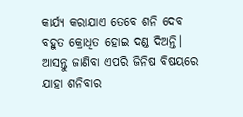କାର୍ଯ୍ୟ କରାଯାଏ ତେବେ ଶନି ଦେବ ବହୁତ କ୍ରୋଧିତ ହୋଇ ଦଣ୍ଡ ଦିଅନ୍ତି। ଆସନ୍ତୁ ଜାଣିବା ଏପରି ଜିନିଷ ବିଷୟରେ ଯାହା ଶନିବାର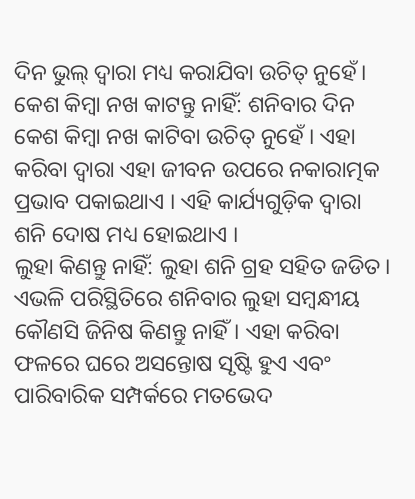ଦିନ ଭୁଲ୍ ଦ୍ୱାରା ମଧ୍ୟ କରାଯିବା ଉଚିତ୍ ନୁହେଁ।
କେଶ କିମ୍ବା ନଖ କାଟନ୍ତୁ ନାହିଁ: ଶନିବାର ଦିନ କେଶ କିମ୍ବା ନଖ କାଟିବା ଉଚିତ୍ ନୁହେଁ । ଏହା କରିବା ଦ୍ୱାରା ଏହା ଜୀବନ ଉପରେ ନକାରାତ୍ମକ ପ୍ରଭାବ ପକାଇଥାଏ । ଏହି କାର୍ଯ୍ୟଗୁଡ଼ିକ ଦ୍ୱାରା ଶନି ଦୋଷ ମଧ୍ୟ ହୋଇଥାଏ ।
ଲୁହା କିଣନ୍ତୁ ନାହିଁ: ଲୁହା ଶନି ଗ୍ରହ ସହିତ ଜଡିତ। ଏଭଳି ପରିସ୍ଥିତିରେ ଶନିବାର ଲୁହା ସମ୍ବନ୍ଧୀୟ କୌଣସି ଜିନିଷ କିଣନ୍ତୁ ନାହିଁ। ଏହା କରିବା ଫଳରେ ଘରେ ଅସନ୍ତୋଷ ସୃଷ୍ଟି ହୁଏ ଏବଂ ପାରିବାରିକ ସମ୍ପର୍କରେ ମତଭେଦ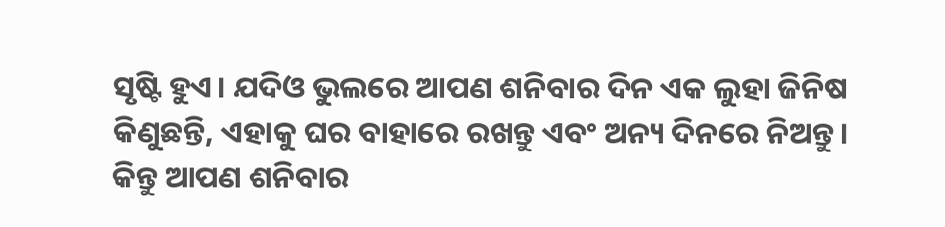ସୃଷ୍ଟି ହୁଏ। ଯଦିଓ ଭୁଲରେ ଆପଣ ଶନିବାର ଦିନ ଏକ ଲୁହା ଜିନିଷ କିଣୁଛନ୍ତି, ଏହାକୁ ଘର ବାହାରେ ରଖନ୍ତୁ ଏବଂ ଅନ୍ୟ ଦିନରେ ନିଅନ୍ତୁ। କିନ୍ତୁ ଆପଣ ଶନିବାର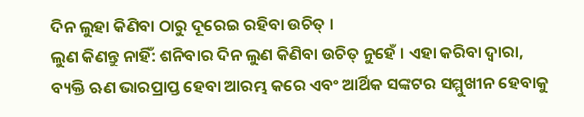ଦିନ ଲୁହା କିଣିବା ଠାରୁ ଦୂରେଇ ରହିବା ଉଚିତ୍ ।
ଲୁଣ କିଣନ୍ତୁ ନାହିଁ: ଶନିବାର ଦିନ ଲୁଣ କିଣିବା ଉଚିତ୍ ନୁହେଁ । ଏହା କରିବା ଦ୍ୱାରା, ବ୍ୟକ୍ତି ଋଣ ଭାରପ୍ରାପ୍ତ ହେବା ଆରମ୍ଭ କରେ ଏବଂ ଆର୍ଥିକ ସଙ୍କଟର ସମ୍ମୁଖୀନ ହେବାକୁ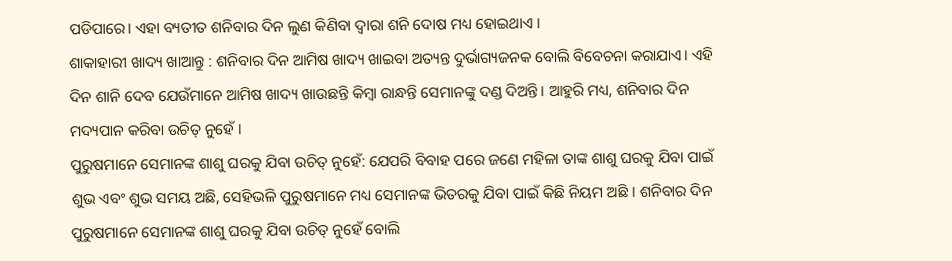ପଡିପାରେ। ଏହା ବ୍ୟତୀତ ଶନିବାର ଦିନ ଲୁଣ କିଣିବା ଦ୍ୱାରା ଶନି ଦୋଷ ମଧ୍ୟ ହୋଇଥାଏ ।
ଶାକାହାରୀ ଖାଦ୍ୟ ଖାଆନ୍ତୁ : ଶନିବାର ଦିନ ଆମିଷ ଖାଦ୍ୟ ଖାଇବା ଅତ୍ୟନ୍ତ ଦୁର୍ଭାଗ୍ୟଜନକ ବୋଲି ବିବେଚନା କରାଯାଏ। ଏହି ଦିନ ଶାନି ଦେବ ଯେଉଁମାନେ ଆମିଷ ଖାଦ୍ୟ ଖାଉଛନ୍ତି କିମ୍ବା ରାନ୍ଧନ୍ତି ସେମାନଙ୍କୁ ଦଣ୍ଡ ଦିଅନ୍ତି। ଆହୁରି ମଧ୍ୟ, ଶନିବାର ଦିନ ମଦ୍ୟପାନ କରିବା ଉଚିତ୍ ନୁହେଁ ।
ପୁରୁଷମାନେ ସେମାନଙ୍କ ଶାଶୁ ଘରକୁ ଯିବା ଉଚିତ୍ ନୁହେଁ: ଯେପରି ବିବାହ ପରେ ଜଣେ ମହିଳା ତାଙ୍କ ଶାଶୁ ଘରକୁ ଯିବା ପାଇଁ ଶୁଭ ଏବଂ ଶୁଭ ସମୟ ଅଛି, ସେହିଭଳି ପୁରୁଷମାନେ ମଧ୍ୟ ସେମାନଙ୍କ ଭିତରକୁ ଯିବା ପାଇଁ କିଛି ନିୟମ ଅଛି । ଶନିବାର ଦିନ ପୁରୁଷମାନେ ସେମାନଙ୍କ ଶାଶୁ ଘରକୁ ଯିବା ଉଚିତ୍ ନୁହେଁ ବୋଲି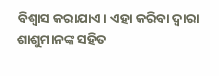ବିଶ୍ୱାସ କରାଯାଏ। ଏହା କରିବା ଦ୍ୱାରା ଶାଶୁମାନଙ୍କ ସହିତ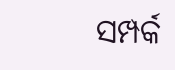ସମ୍ପର୍କ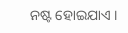ନଷ୍ଟ ହୋଇଯାଏ ।